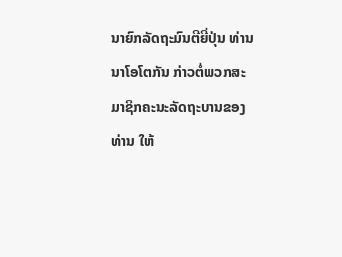ນາຍົກລັດຖະມົນຕີຍີ່ປຸ່ນ ທ່ານນາໂອໂຕກັນ ກ່າວຕໍ່ພວກສະມາຊິກຄະນະລັດຖະບານຂອງ
ທ່ານ ໃຫ້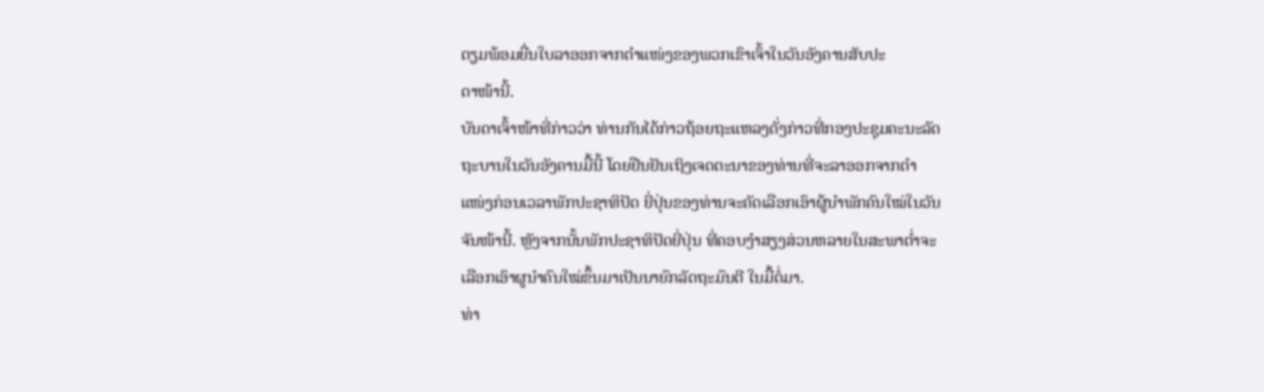ຕຽມພ້ອມຍື່ນໃບລາອອກຈາກຕໍາແໜ່ງຂອງພວກເຂົາເຈົ້າໃນວັນອັງຄານສັບປະ
ດາໜ້ານີ້.
ບັນດາເຈົ້າໜ້າທີ່ກ່າວວ່າ ທ່ານກັນໄດ້ກ່າວຖ້ອຍຖະແຫລງດັ່ງກ່າວທີ່ກອງປະຊຸມຄະນະລັດ
ຖະບານໃນວັນອັງຄານມື້ນີ້ ໂດຍຢືນຢັນເຖິງເຈດຕະນາຂອງທ່ານທີ່ຈະລາອອກຈາກຕໍາ
ແໜ່ງກ່ອນເວລາພັກປະຊາທິປັດ ຍີ່ປຸ່ນຂອງທ່ານຈະຄັດເລືອກເອົາຜູ້ນໍາພັກຄົນໃໝ່ໃນວັນ
ຈັນໜ້ານີ້. ຫຼັງຈາກນັ້ນພັກປະຊາທິປັດຍີ່ປຸ່ນ ທີ່ຄອບງໍາສຽງສ່ວນຫລາຍໃນສະພາຕໍ່າຈະ
ເລືອກເອົາຜູນໍາຄົນໃໝ່ຂຶ້ນມາເປັນນາຍົກລັດຖະມົນຕີ ໃນມື້ຕໍ່ມາ.
ທ່າ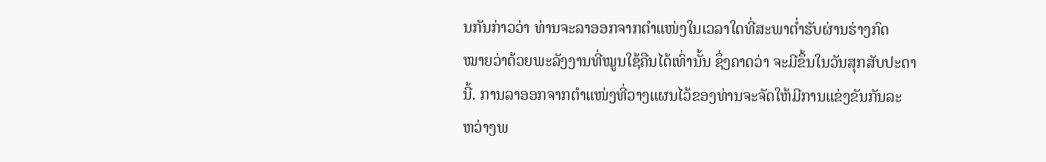ນກັນກ່າວວ່າ ທ່ານຈະລາອອກຈາກຕໍາແໜ່ງໃນເວລາໃດທີ່ສະພາຕໍ່າຮັບຜ່ານຮ່າງກົດ
ໝາຍວ່າດ້ວຍພະລັງງານທີ່ໝູນໃຊ້ຄືນໄດ້ເທົ່ານັ້ນ ຊຶ່ງຄາດວ່າ ຈະມີຂຶ້ນໃນວັນສຸກສັບປະດາ
ນີ້. ການລາອອກຈາກຕໍາແໜ່ງທີ່ວາງແຜນໄວ້ຂອງທ່ານຈະຈັດໃຫ້ມີການແຂ່ງຂັນກັນລະ
ຫວ່າງພ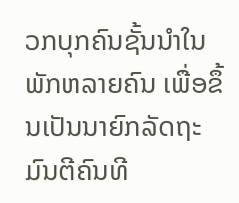ວກບຸກຄົນຊັ້ນນໍາໃນພັກຫລາຍຄົນ ເພື່ອຂຶ້ນເປັນນາຍົກລັດຖະມົນຕີຄົນທີ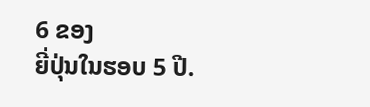6 ຂອງ
ຍີ່ປຸ່ນໃນຮອບ 5 ປີ.